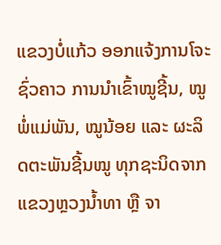ແຂວງບໍ່ແກ້ວ ອອກແຈ້ງການໂຈະຊົ່ວຄາວ ການນໍາເຂົ້າໝູຊີ້ນ, ໝູພໍ່ແມ່ພັນ, ໝູນ້ອຍ ແລະ ຜະລິດຕະພັນຊີ້ນໝູ ທຸກຊະນິດຈາກ ແຂວງຫຼວງນໍ້າທາ ຫຼື ຈາ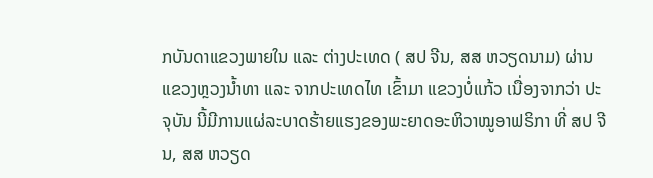ກບັນດາແຂວງພາຍໃນ ແລະ ຕ່າງປະເທດ ( ສປ ຈີນ, ສສ ຫວຽດນາມ) ຜ່ານແຂວງຫຼວງນໍ້າທາ ແລະ ຈາກປະເທດໄທ ເຂົ້າມາ ແຂວງບໍ່ແກ້ວ ເນື່ອງຈາກວ່າ ປະຈຸບັນ ນີ້ມີການແຜ່ລະບາດຮ້າຍແຮງຂອງພະຍາດອະຫິວາໝູອາຟຣິກາ ທີ່ ສປ ຈີນ, ສສ ຫວຽດ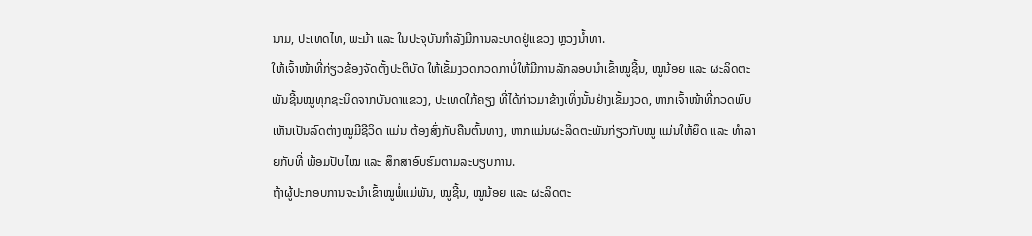ນາມ, ປະເທດໄທ, ພະມ້າ ແລະ ໃນປະຈຸບັນກໍາລັງມີການລະບາດຢູ່ແຂວງ ຫຼວງນໍ້າທາ.
ໃຫ້ເຈົ້າໜ້າທີ່ກ່ຽວຂ້ອງຈັດຕັ້ງປະຕິບັດ ໃຫ້ເຂັ້ມງວດກວດກາບໍ່ໃຫ້ມີການລັກລອບນໍາເຂົ້າໝູຊີ້ນ, ໝູນ້ອຍ ແລະ ຜະລິດຕະພັນຊີ້ນໝູທຸກຊະນິດຈາກບັນດາແຂວງ, ປະເທດໃກ້ຄຽງ ທີ່ໄດ້ກ່າວມາຂ້າງເທິ່ງນັ້ນຢ່າງເຂັ້ມງວດ, ຫາກເຈົ້າໜ້າທີ່ກວດພົບເຫັນເປັນລົດຕ່າງໝູມີຊີວິດ ແມ່ນ ຕ້ອງສົ່ງກັບຄືນຕົ້ນທາງ, ຫາກແມ່ນຜະລິດຕະພັນກ່ຽວກັບໝູ ແມ່ນໃຫ້ຍຶດ ແລະ ທໍາລາຍກັບທີ່ ພ້ອມປັບໄໝ ແລະ ສຶກສາອົບຮົມຕາມລະບຽບການ.
ຖ້າຜູ້ປະກອບການຈະນໍາເຂົ້າໝູພໍ່ແມ່ພັນ, ໝູຊີ້ນ, ໝູນ້ອຍ ແລະ ຜະລິດຕະ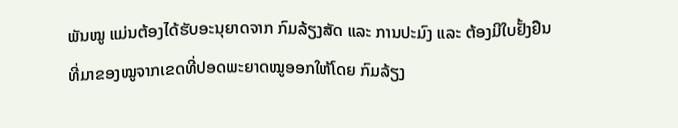ພັນໝູ ແມ່ນຕ້ອງໄດ້ຮັບອະນຸຍາດຈາກ ກົມລ້ຽງສັດ ແລະ ການປະມົງ ແລະ ຕ້ອງມີໃບຢັ້ງຢືນທີ່ມາຂອງໝູຈາກເຂດທີ່ປອດພະຍາດໝູອອກໃຫ້ໂດຍ ກົມລ້ຽງ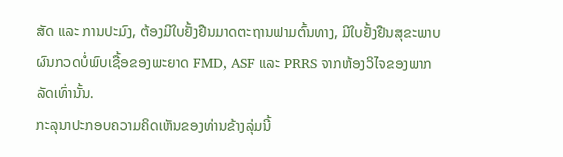ສັດ ແລະ ການປະມົງ, ຕ້ອງມີໃບຢັ້ງຢືນມາດຕະຖານຟາມຕົ້ນທາງ, ມີໃບຢັ້ງຢືນສຸຂະພາບຜົນກວດບໍ່ພົບເຊື້ອຂອງພະຍາດ FMD, ASF ແລະ PRRS ຈາກຫ້ອງວິໄຈຂອງພາກລັດເທົ່ານັ້ນ.
ກະລຸນາປະກອບຄວາມຄິດເຫັນຂອງທ່ານຂ້າງລຸ່ມນີ້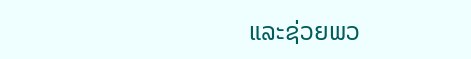ແລະຊ່ວຍພວ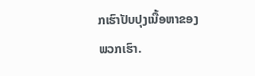ກເຮົາປັບປຸງເນື້ອຫາຂອງພວກເຮົາ.